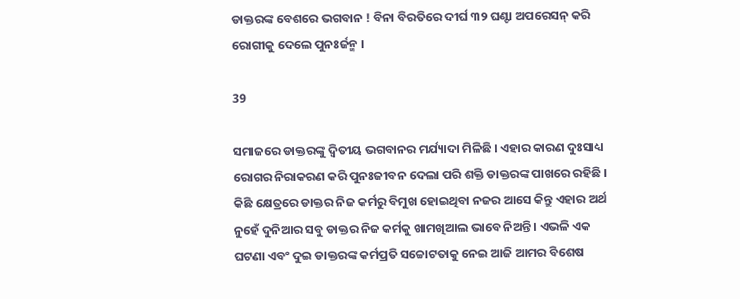ଡାକ୍ତରଙ୍କ ବେଶରେ ଭଗବାନ ! ବିନା ବିରତିରେ ଦୀର୍ଘ ୩୨ ଘଣ୍ଟା ଅପରେସନ୍ କରି ରୋଗୀକୁ ଦେଲେ ପୁନଃର୍ଜନ୍ମ ।

39

ସମାଜରେ ଡାକ୍ତରଙ୍କୁ ଦ୍ୱିତୀୟ ଭଗବାନର ମର୍ଯ୍ୟାଦା ମିଳିଛି । ଏହାର କାରଣ ଦୁଃସାଧ୍ୟ ରୋଗର ନିରାକରଣ କରି ପୁନଃଜୀବନ ଦେଲା ପରି ଶକ୍ତି ଡାକ୍ତରଙ୍କ ପାଖରେ ରହିଛି । କିଛି କ୍ଷେତ୍ରରେ ଡାକ୍ତର ନିଜ କର୍ମରୁ ବିମୁଖ ହୋଇଥିବା ନଜର ଆସେ କିନ୍ତୁ ଏହାର ଅର୍ଥ ନୁହେଁ ଦୁନିଆର ସବୁ ଡାକ୍ତର ନିଜ କର୍ମକୁ ଖାମଖିଆଲ ଭାବେ ନିଅନ୍ତି । ଏଭଳି ଏକ ଘଟଣା ଏବଂ ଦୁଇ ଡାକ୍ତରଙ୍କ କର୍ମପ୍ରତି ସଚ୍ଚୋଟତାକୁ ନେଇ ଆଜି ଆମର ବିଶେଷ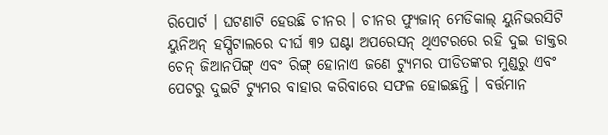ରିପୋର୍ଟ । ଘଟଣାଟି ହେଉଛି ଚୀନର । ଚୀନର ଫ୍ୟୁଜାନ୍ ମେଡିକାଲ୍ ୟୁନିଭରସିଟି ୟୁନିଅନ୍ ହସ୍ପିଟାଲରେ ଦୀର୍ଘ ୩୨ ଘଣ୍ଟା ଅପରେସନ୍ ଥିଏଟରରେ ରହି ଦୁଇ ଡାକ୍ତର ଚେନ୍ ଜିଆନପିଙ୍ଗ୍ ଏବଂ ରିଙ୍ଗ୍ ହୋନାଏ ଜଣେ ଟ୍ୟୁମର ପୀଡିତଙ୍କର ମୁଣ୍ଡରୁ ଏବଂ ପେଟରୁ ଦୁଇଟି ଟ୍ୟୁମର ବାହାର କରିବାରେ ସଫଳ ହୋଇଛନ୍ତି । ବର୍ତ୍ତମାନ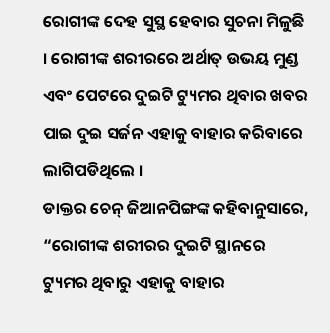ରୋଗୀଙ୍କ ଦେହ ସୁସ୍ଥ ହେବାର ସୁଚନା ମିଳୁଛି । ରୋଗୀଙ୍କ ଶରୀରରେ ଅର୍ଥାତ୍ ଉଭୟ ମୁଣ୍ଡ ଏବଂ ପେଟରେ ଦୁଇଟି ଟ୍ୟୁମର ଥିବାର ଖବର ପାଇ ଦୁଇ ସର୍ଜନ ଏହାକୁ ବାହାର କରିବାରେ ଲାଗିପଡିଥିଲେ ।
ଡାକ୍ତର ଚେନ୍ ଜିଆନପିଙ୍ଗଙ୍କ କହିବାନୁସାରେ, “ରୋଗୀଙ୍କ ଶରୀରର ଦୁଇଟି ସ୍ଥାନରେ ଟ୍ୟୁମର ଥିବାରୁ ଏହାକୁ ବାହାର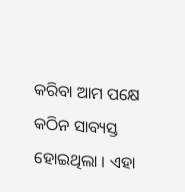କରିବା ଆମ ପକ୍ଷେ କଠିନ ସାବ୍ୟସ୍ତ ହୋଇଥିଲା । ଏହା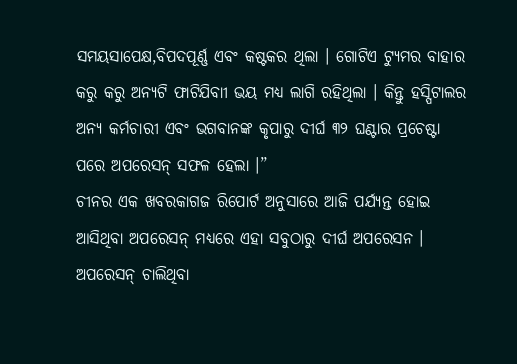ସମୟସାପେକ୍ଷ,ବିପଦପୂର୍ଣ୍ଣ ଏବଂ କଷ୍ଟକର ଥିଲା । ଗୋଟିଏ ଟ୍ୟୁମର ବାହାର କରୁ କରୁ ଅନ୍ୟଟି ଫାଟିଯିବାୀ ଭୟ ମଧ୍ୟ ଲାଗି ରହିଥିଲା । କିନ୍ତୁ ହସ୍ପିଟାଲର ଅନ୍ୟ କର୍ମଚାରୀ ଏବଂ ଭଗବାନଙ୍କ କୃପାରୁ ଦୀର୍ଘ ୩୨ ଘଣ୍ଟାର ପ୍ରଚେଷ୍ଟା ପରେ ଅପରେସନ୍ ସଫଳ ହେଲା ।”
ଚୀନର ଏକ ଖବରକାଗଜ ରିପୋର୍ଟ ଅନୁସାରେ ଆଜି ପର୍ଯ୍ୟନ୍ତ ହୋଇ ଆସିଥିବା ଅପରେସନ୍ ମଧ୍ୟରେ ଏହା ସବୁଠାରୁ ଦୀର୍ଘ ଅପରେସନ । ଅପରେସନ୍ ଚାଲିଥିବା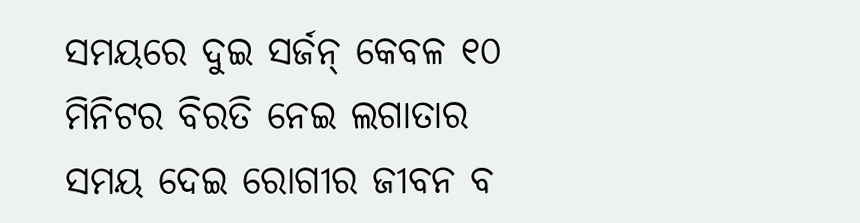ସମୟରେ ଦୁଇ ସର୍ଜନ୍ କେବଳ ୧୦ ମିନିଟର ବିରତି ନେଇ ଲଗାତାର ସମୟ ଦେଇ ରୋଗୀର ଜୀବନ ବ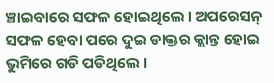ଞ୍ଚାଇବାରେ ସଫଳ ହୋଇଥିଲେ । ଅପରେସନ୍ ସଫଳ ହେବା ପରେ ଦୁଇ ଡାକ୍ତର କ୍ଲାନ୍ତ ହୋଇ ଭୁମିରେ ଗଡି ପଡିଥିଲେ ।